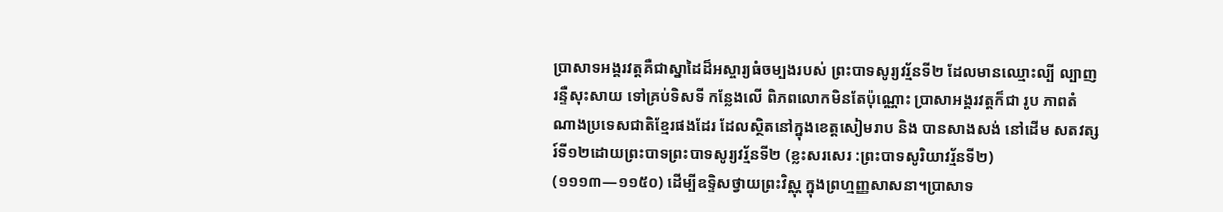ប្រាសាទអង្គរវត្តគឺជាស្នាដៃដ៏អស្ចារ្យធំចម្បងរបស់ ព្រះបាទសូរ្យវរ័្មនទី២ ដែលមានឈ្មោះល្បី ល្បាញរន្ទឺសុះសាយ ទៅគ្រប់ទិសទី កន្លែងលើ ពិភពលោកមិនតែប៉ុណ្ណោះ ប្រាសាអង្គរវត្ដក៏ជា រូប ភាពតំណាងប្រទេសជាតិខ្មែរផងដែរ ដែលស្ថិតនៅក្នុងខេត្តសៀមរាប និង បានសាងសង់ នៅដើម សតវត្សរ៍ទី១២ដោយព្រះបាទព្រះបាទសូរ្យវរ័្មនទី២ (ខ្លះសរសេរ :ព្រះបាទសូរិយាវរ័្មនទី២)
(១១១៣—១១៥០) ដើម្បីឧទ្ទិសថ្វាយព្រះវិស្ណុ ក្នុងព្រហ្មញ្ញសាសនា។ប្រាសាទ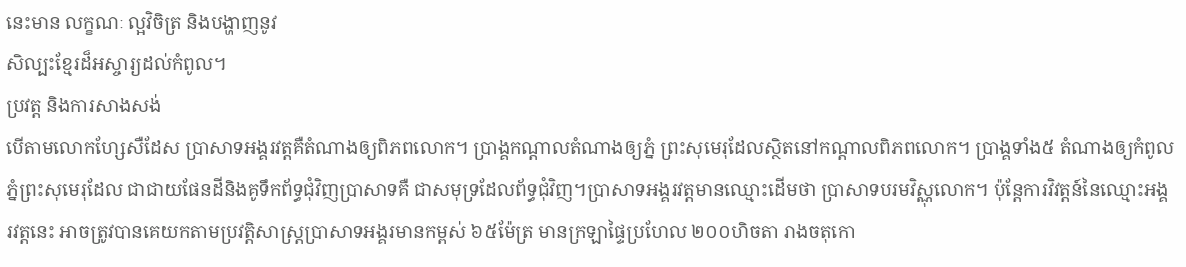នេះមាន លក្ខណៈ ល្អវិចិត្រ និងបង្ហាញនូវ
សិល្បះខ្មែរដ៏អស្ចារ្យដល់កំពូល។
ប្រវត្ត និងការសាងសង់
បើតាមលោកហ្សែសឺដែស ប្រាសាទអង្គរវត្តគឺតំណាងឲ្យពិភពលោក។ ប្រាង្គកណ្តាលតំណាងឲ្យភ្នំ ព្រះសុមេរុដែលស្ថិតនៅកណ្តាលពិភពលោក។ ប្រាង្គទាំង៥ តំណាងឲ្យកំពូលភ្នំព្រះសុមេរុដែល ជាជាយផែនដីនិងគូទឹកព័ទ្ធជុំវិញប្រាសាទគឺ ជាសមុទ្រដែលព័ទ្ធជុំវិញ។ប្រាសាទអង្គរវត្តមានឈ្មោះដើមថា ប្រាសាទបរមវិស្ណុលោក។ ប៉ុន្តែការវិវត្តន៍នៃឈ្មោះអង្គរវត្តនេះ អាចត្រូវបានគេយកតាមប្រវត្តិសាស្រ្តប្រាសាទអង្គរមានកម្ពស់ ៦៥ម៉ែត្រ មានក្រឡាផ្ទៃប្រហែល ២០០ហិចតា រាងចតុកោ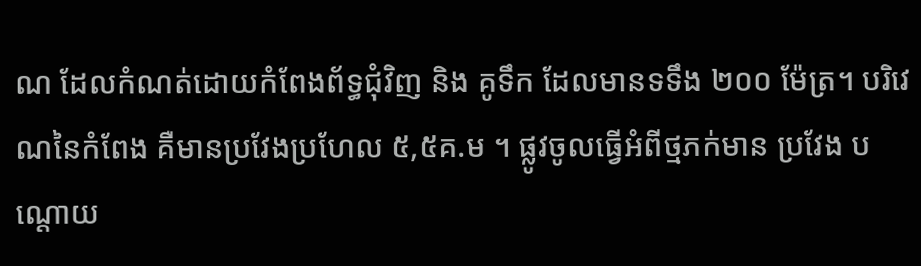ណ ដែលកំណត់ដោយកំពែងព័ទ្ធជុំវិញ និង គូទឹក ដែលមានទទឹង ២០០ ម៉ែត្រ។ បរិវេណនៃកំពែង គឺមានប្រវែងប្រហែល ៥,៥គ.ម ។ ផ្លូវចូលធ្វើអំពីថ្មភក់មាន ប្រវែង បណ្តោយ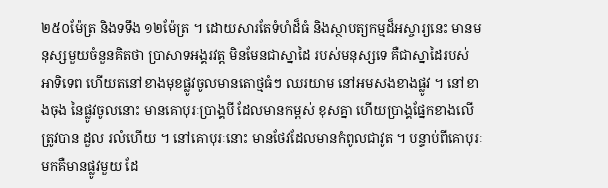២៥០ម៉ែត្រ និងទទឹង ១២ម៉ែត្រ ។ ដោយសារតែទំហំដ៏ធំ និងស្ថាបត្យកម្មដ៏អស្ចារ្យនេះ មានមនុស្សមួយចំនួនគិតថា ប្រាសាទអង្គរវត្ត មិនមែនជាស្នាដៃ របស់មនុស្សទេ គឺជាស្នាដៃរបស់ អាទិទេព ហើយតនៅខាងមុខផ្លូវចូលមានតោថ្មធំៗ ឈរយាម នៅអមសងខាងផ្លូវ ។ នៅខាងចុង នៃផ្លូវចូលនោះ មានគោបុរៈប្រាង្គបី ដែលមានកម្ពស់ ខុសគ្នា ហើយប្រាង្គផ្នែកខាងលើ ត្រូវបាន ដួល រលំហើយ ។ នៅគោបុរៈនោះ មានថែវដែលមានកំពូលជាវូត ។ បន្ទាប់ពីគោបុរៈមកគឺមានផ្លូវមួយ ដែ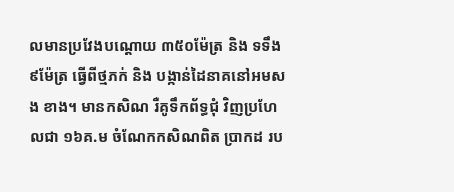លមានប្រវែងបណ្តោយ ៣៥០ម៉ែត្រ និង ទទឹង ៩ម៉ែត្រ ធ្វើពីថ្មភក់ និង បង្កាន់ដៃនាគនៅអមសង ខាង។ មានកសិណ រឺគូទឹកព័ទ្ធជុំ វិញប្រហែលជា ១៦គ.ម ចំណែកកសិណពិត ប្រាកដ រប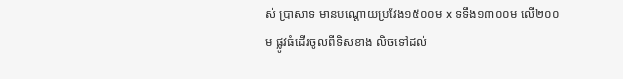ស់ ប្រាសាទ មានបណ្តោយប្រវែង១៥០០ម x ទទឹង១៣០០ម លើ២០០ម ផ្លូវធំដើរចូលពីទិសខាង លិចទៅដល់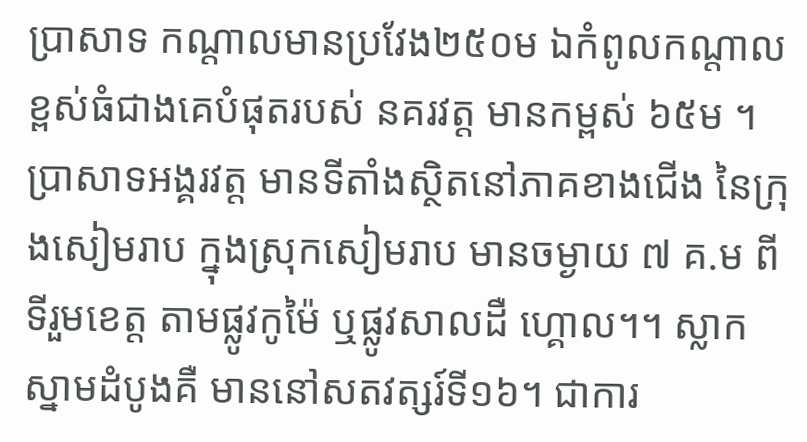ប្រាសាទ កណ្តាលមានប្រវែង២៥០ម ឯកំពូលកណ្ដាលខ្ពស់ធំជាងគេបំផុតរបស់ នគរវត្ដ មានកម្ពស់ ៦៥ម ។ ប្រាសាទអង្គរវត្ត មានទីតាំងស្ថិតនៅភាគខាងជើង នៃក្រុងសៀមរាប ក្នុងស្រុកសៀមរាប មានចម្ងាយ ៧ គ.ម ពីទីរួមខេត្ត តាមផ្លូវកូម៉ៃ ឬផ្លូវសាលដឺ ហ្គោល។។ ស្លាក ស្នាមដំបូងគឺ មាននៅសតវត្សរ៍ទី១៦។ ជាការ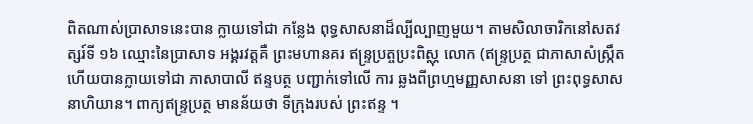ពិតណាស់ប្រាសាទនេះបាន ក្លាយទៅជា កន្លែង ពុទ្ធសាសនាដ៏ល្បីល្បាញមួយ។ តាមសិលាចារិកនៅសតវត្សរ៍ទី ១៦ ឈ្មោះនៃប្រាសាទ អង្គរវត្តគឺ ព្រះមហានគរ ឥន្ទ្រប្រត្ចប្រះពិស្ណុ លោក (ឥន្រ្ទប្រត្ថ ជាភាសាសំស្រ្កឹត ហើយបានក្លាយទៅជា ភាសាបាលី ឥន្ទបត្ថ បញ្ជាក់ទៅលើ ការ ឆ្លងពីព្រហ្មមញ្ញសាសនា ទៅ ព្រះពុទ្ធសាសនាហិយាន។ ពាក្យឥន្រ្ទប្រត្ថ មានន័យថា ទីក្រុងរបស់ ព្រះឥន្ទ ។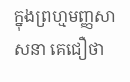ក្នុងព្រហ្មមញ្ញសាសនា គេជឿថា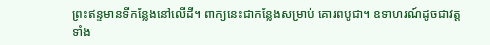ព្រះឥន្ទមានទីកន្លែងនៅលើដី។ ពាក្យនេះជាកន្លែងសម្រាប់ គោរពបូជា។ ឧទាហរណ៍ដូចជាវត្តទាំង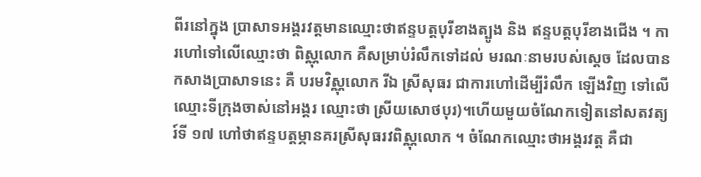ពីរនៅក្នុង ប្រាសាទអង្គរវត្តមានឈ្មោះថាឥន្ទបត្តបុរីខាងត្បូង និង ឥន្ទបត្តបុរីខាងជើង ។ ការហៅទៅលើឈ្មោះថា ពិស្ណុលោក គឺសម្រាប់រំលឹកទៅដល់ មរណៈនាមរបស់ស្តេច ដែលបានកសាងប្រាសាទនេះ គឺ បរមវិស្ណុលោក រីឯ ស្រីសុធរ ជាការហៅដើម្បីរំលឹក ឡើងវិញ ទៅលើឈ្មោះទីក្រុងចាស់នៅអង្គរ ឈ្មោះថា ស្រីយសោថបុរ)។ហើយមួយចំណែកទៀតនៅសតវត្យរ៍ទី ១៧ ហៅថាឥន្ទបត្តម្ភានគរស្រីសុធរវពិស្ណុលោក ។ ចំណែកឈ្មោះថាអង្គរវត្ត គឺជា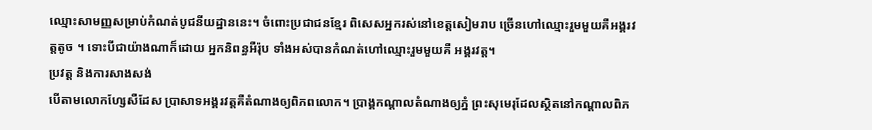ឈ្មោះសាមញ្ញសម្រាប់កំណត់បូជនីយដ្ឋាននេះ។ ចំពោះប្រជាជនខ្មែរ ពិសេសអ្នករស់នៅខេត្តសៀមរាប ច្រើនហៅឈ្មោះរួមមួយគឺអង្គរវត្តតូច ។ ទោះបីជាយ៉ាងណាក៏ដោយ អ្នកនិពន្ធអឺរ៉ុប ទាំងអស់បានកំណត់ហៅឈ្មោះរួមមួយគឺ អង្គរវត្ត។
ប្រវត្ត និងការសាងសង់
បើតាមលោកហ្សែសឺដែស ប្រាសាទអង្គរវត្តគឺតំណាងឲ្យពិភពលោក។ ប្រាង្គកណ្តាលតំណាងឲ្យភ្នំ ព្រះសុមេរុដែលស្ថិតនៅកណ្តាលពិភ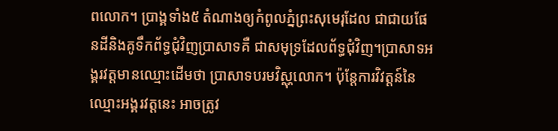ពលោក។ ប្រាង្គទាំង៥ តំណាងឲ្យកំពូលភ្នំព្រះសុមេរុដែល ជាជាយផែនដីនិងគូទឹកព័ទ្ធជុំវិញប្រាសាទគឺ ជាសមុទ្រដែលព័ទ្ធជុំវិញ។ប្រាសាទអង្គរវត្តមានឈ្មោះដើមថា ប្រាសាទបរមវិស្ណុលោក។ ប៉ុន្តែការវិវត្តន៍នៃឈ្មោះអង្គរវត្តនេះ អាចត្រូវ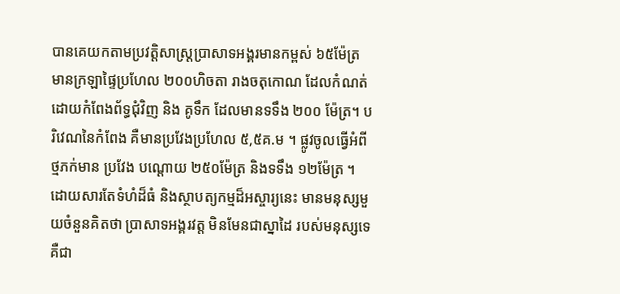បានគេយកតាមប្រវត្តិសាស្រ្តប្រាសាទអង្គរមានកម្ពស់ ៦៥ម៉ែត្រ មានក្រឡាផ្ទៃប្រហែល ២០០ហិចតា រាងចតុកោណ ដែលកំណត់ដោយកំពែងព័ទ្ធជុំវិញ និង គូទឹក ដែលមានទទឹង ២០០ ម៉ែត្រ។ បរិវេណនៃកំពែង គឺមានប្រវែងប្រហែល ៥,៥គ.ម ។ ផ្លូវចូលធ្វើអំពីថ្មភក់មាន ប្រវែង បណ្តោយ ២៥០ម៉ែត្រ និងទទឹង ១២ម៉ែត្រ ។ ដោយសារតែទំហំដ៏ធំ និងស្ថាបត្យកម្មដ៏អស្ចារ្យនេះ មានមនុស្សមួយចំនួនគិតថា ប្រាសាទអង្គរវត្ត មិនមែនជាស្នាដៃ របស់មនុស្សទេ គឺជា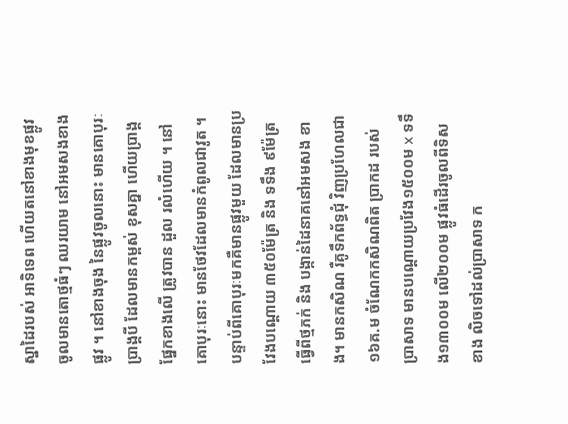ស្នាដៃរបស់ អាទិទេព ហើយតនៅខាងមុខផ្លូវចូលមានតោថ្មធំៗ ឈរយាម នៅអមសងខាងផ្លូវ ។ នៅខាងចុង នៃផ្លូវចូលនោះ មានគោបុរៈប្រាង្គបី ដែលមានកម្ពស់ ខុសគ្នា ហើយប្រាង្គផ្នែកខាងលើ ត្រូវបាន ដួល រលំហើយ ។ នៅគោបុរៈនោះ មានថែវដែលមានកំពូលជាវូត ។ បន្ទាប់ពីគោបុរៈមកគឺមានផ្លូវមួយ ដែលមានប្រវែងបណ្តោយ ៣៥០ម៉ែត្រ និង ទទឹង ៩ម៉ែត្រ ធ្វើពីថ្មភក់ និង បង្កាន់ដៃនាគនៅអមសង ខាង។ មានកសិណ រឺគូទឹកព័ទ្ធជុំ វិញប្រហែលជា ១៦គ.ម ចំណែកកសិណពិត ប្រាកដ របស់ ប្រាសាទ មានបណ្តោយប្រវែង១៥០០ម x ទទឹង១៣០០ម លើ២០០ម ផ្លូវធំដើរចូលពីទិសខាង លិចទៅដល់ប្រាសាទ ក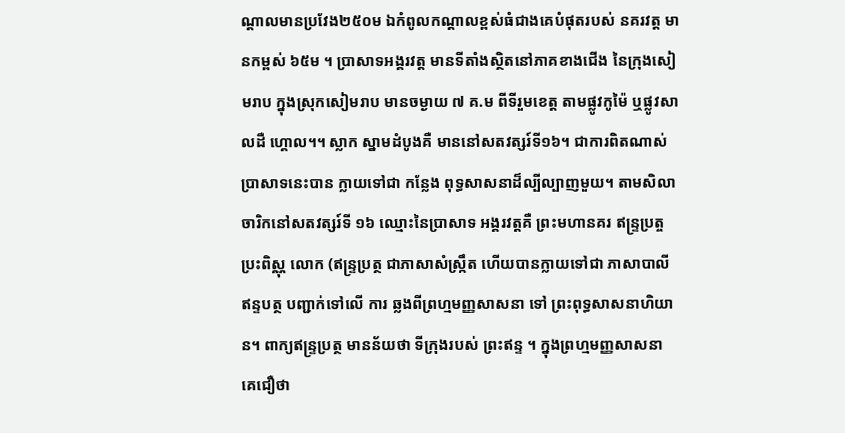ណ្តាលមានប្រវែង២៥០ម ឯកំពូលកណ្ដាលខ្ពស់ធំជាងគេបំផុតរបស់ នគរវត្ដ មានកម្ពស់ ៦៥ម ។ ប្រាសាទអង្គរវត្ត មានទីតាំងស្ថិតនៅភាគខាងជើង នៃក្រុងសៀមរាប ក្នុងស្រុកសៀមរាប មានចម្ងាយ ៧ គ.ម ពីទីរួមខេត្ត តាមផ្លូវកូម៉ៃ ឬផ្លូវសាលដឺ ហ្គោល។។ ស្លាក ស្នាមដំបូងគឺ មាននៅសតវត្សរ៍ទី១៦។ ជាការពិតណាស់ប្រាសាទនេះបាន ក្លាយទៅជា កន្លែង ពុទ្ធសាសនាដ៏ល្បីល្បាញមួយ។ តាមសិលាចារិកនៅសតវត្សរ៍ទី ១៦ ឈ្មោះនៃប្រាសាទ អង្គរវត្តគឺ ព្រះមហានគរ ឥន្ទ្រប្រត្ចប្រះពិស្ណុ លោក (ឥន្រ្ទប្រត្ថ ជាភាសាសំស្រ្កឹត ហើយបានក្លាយទៅជា ភាសាបាលី ឥន្ទបត្ថ បញ្ជាក់ទៅលើ ការ ឆ្លងពីព្រហ្មមញ្ញសាសនា ទៅ ព្រះពុទ្ធសាសនាហិយាន។ ពាក្យឥន្រ្ទប្រត្ថ មានន័យថា ទីក្រុងរបស់ ព្រះឥន្ទ ។ ក្នុងព្រហ្មមញ្ញសាសនា គេជឿថា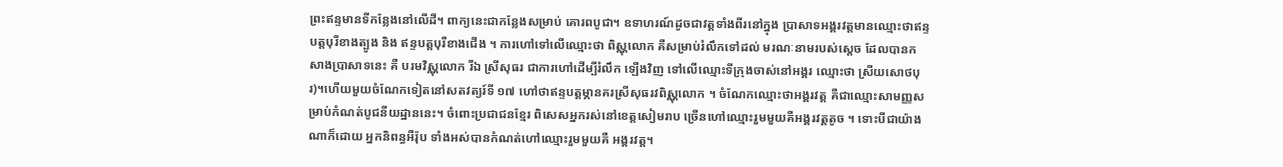ព្រះឥន្ទមានទីកន្លែងនៅលើដី។ ពាក្យនេះជាកន្លែងសម្រាប់ គោរពបូជា។ ឧទាហរណ៍ដូចជាវត្តទាំងពីរនៅក្នុង ប្រាសាទអង្គរវត្តមានឈ្មោះថាឥន្ទបត្តបុរីខាងត្បូង និង ឥន្ទបត្តបុរីខាងជើង ។ ការហៅទៅលើឈ្មោះថា ពិស្ណុលោក គឺសម្រាប់រំលឹកទៅដល់ មរណៈនាមរបស់ស្តេច ដែលបានកសាងប្រាសាទនេះ គឺ បរមវិស្ណុលោក រីឯ ស្រីសុធរ ជាការហៅដើម្បីរំលឹក ឡើងវិញ ទៅលើឈ្មោះទីក្រុងចាស់នៅអង្គរ ឈ្មោះថា ស្រីយសោថបុរ)។ហើយមួយចំណែកទៀតនៅសតវត្យរ៍ទី ១៧ ហៅថាឥន្ទបត្តម្ភានគរស្រីសុធរវពិស្ណុលោក ។ ចំណែកឈ្មោះថាអង្គរវត្ត គឺជាឈ្មោះសាមញ្ញសម្រាប់កំណត់បូជនីយដ្ឋាននេះ។ ចំពោះប្រជាជនខ្មែរ ពិសេសអ្នករស់នៅខេត្តសៀមរាប ច្រើនហៅឈ្មោះរួមមួយគឺអង្គរវត្តតូច ។ ទោះបីជាយ៉ាងណាក៏ដោយ អ្នកនិពន្ធអឺរ៉ុប ទាំងអស់បានកំណត់ហៅឈ្មោះរួមមួយគឺ អង្គរវត្ត។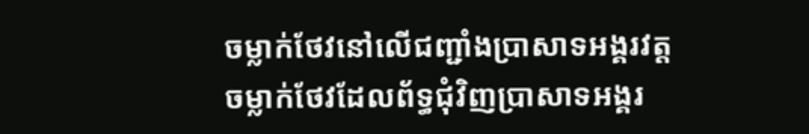ចម្លាក់ថែវនៅលើជញ្ជាំងប្រាសាទអង្គរវត្ត
ចម្លាក់ថែវដែលព័ទ្ធជុំវិញប្រាសាទអង្គរ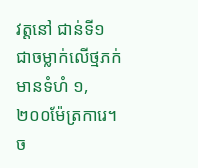វត្តនៅ ជាន់ទី១ ជាចម្លាក់លើថ្មភក់មានទំហំ ១,២០០ម៉ែត្រការេ។ ច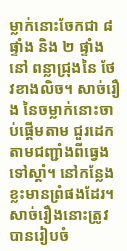ម្លាក់នោះចែកជា ៨ផ្ទាំង និង ២ ផ្ទាំងនៅ ពន្លាជ្រុងនៃ ថែវខាងលិច។ សាច់រឿង នៃចម្លាក់នោះចាប់ផ្តើមតាម ជួរដេក តាមជញ្ជាំងពីធ្វេងទៅស្តាំ។ នៅកន្លែងខ្លះមានព្រំផងដែរ។ សាច់រឿងនោះត្រូវបានរៀបចំ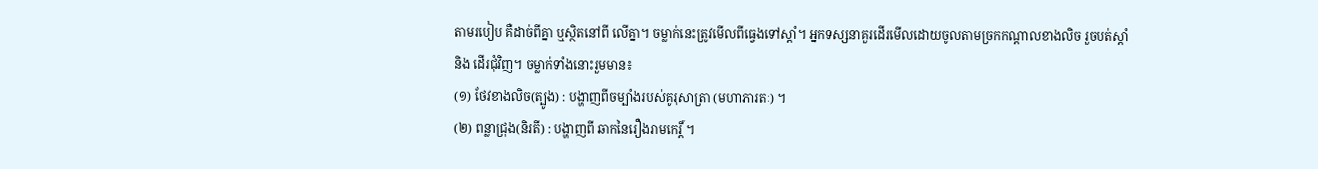តាមរបៀប គឺដាច់ពីគ្នា ឬស្ថិតនៅពី លើគ្នា។ ចម្លាក់នេះត្រូវមើលពីធ្វេងទៅស្តាំ។ អ្នកទស្សនាគួរដើរមើលដោយចូលតាមច្រកកណ្តាលខាងលិច រួចបត់ស្តាំ និង ដើរជុំវិញ។ ចម្លាក់ទាំងនោះរួមមាន៖
(១) ថែវខាងលិច(ត្បូង) : បង្ហាញពីចម្បាំងរបស់គូរុសាត្រា (មហាភារតៈ) ។
(២) ពន្លាជ្រុង(និរតី) : បង្ហាញពី ឆាកនៃរឿងរាមកេរិ៍្ត ។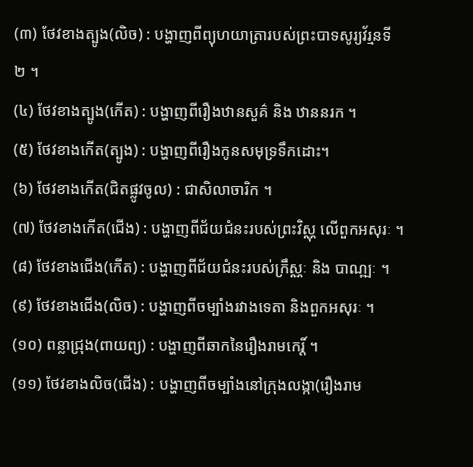(៣) ថែវខាងត្បូង(លិច) : បង្ហាញពីព្យុហយាត្រារបស់ព្រះបាទសូរ្យវ័រ្មនទី ២ ។
(៤) ថែវខាងត្បូង(កើត) : បង្ហាញពីរឿងឋានសួគ៌ និង ឋាននរក ។
(៥) ថែវខាងកើត(ត្បូង) : បង្ហាញពីរឿងកូនសមុទ្រទឹកដោះ។
(៦) ថែវខាងកើត(ជិតផ្លូវចូល) : ជាសិលាចារិក ។
(៧) ថែវខាងកើត(ជើង) : បង្ហាញពីជ័យជំនះរបស់ព្រះវិស្ណុ លើពួកអសុរៈ ។
(៨) ថែវខាងជើង(កើត) : បង្ហាញពីជ័យជំនះរបស់ក្រឹស្ណៈ និង បាណ្ឍៈ ។
(៩) ថែវខាងជើង(លិច) : បង្ហាញពីចម្បាំងរវាងទេតា និងពួកអសុរៈ ។
(១០) ពន្លាជ្រុង(ពាយព្យ) : បង្ហាញពីឆាកនៃរឿងរាមកេរិ៍្ត ។
(១១) ថែវខាងលិច(ជើង) : បង្ហាញពីចម្បាំងនៅក្រុងលង្កា(រឿងរាម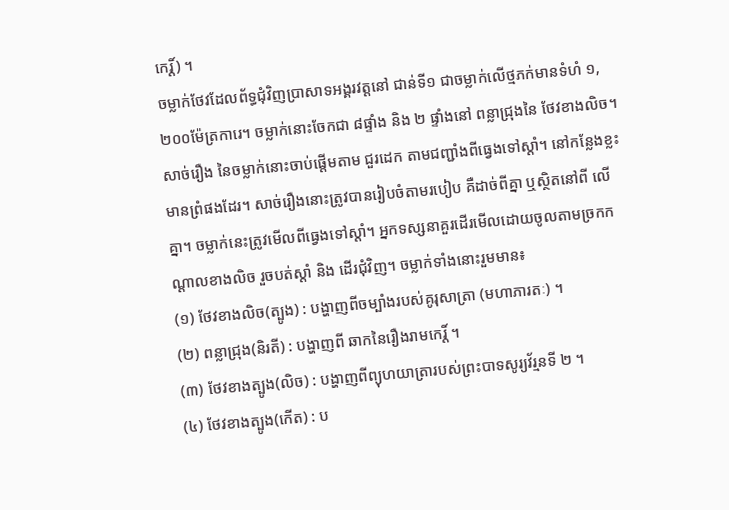កេរិ៍្ត) ។
ចម្លាក់ថែវដែលព័ទ្ធជុំវិញប្រាសាទអង្គរវត្តនៅ ជាន់ទី១ ជាចម្លាក់លើថ្មភក់មានទំហំ ១,២០០ម៉ែត្រការេ។ ចម្លាក់នោះចែកជា ៨ផ្ទាំង និង ២ ផ្ទាំងនៅ ពន្លាជ្រុងនៃ ថែវខាងលិច។ សាច់រឿង នៃចម្លាក់នោះចាប់ផ្តើមតាម ជួរដេក តាមជញ្ជាំងពីធ្វេងទៅស្តាំ។ នៅកន្លែងខ្លះមានព្រំផងដែរ។ សាច់រឿងនោះត្រូវបានរៀបចំតាមរបៀប គឺដាច់ពីគ្នា ឬស្ថិតនៅពី លើគ្នា។ ចម្លាក់នេះត្រូវមើលពីធ្វេងទៅស្តាំ។ អ្នកទស្សនាគួរដើរមើលដោយចូលតាមច្រកកណ្តាលខាងលិច រួចបត់ស្តាំ និង ដើរជុំវិញ។ ចម្លាក់ទាំងនោះរួមមាន៖
(១) ថែវខាងលិច(ត្បូង) : បង្ហាញពីចម្បាំងរបស់គូរុសាត្រា (មហាភារតៈ) ។
(២) ពន្លាជ្រុង(និរតី) : បង្ហាញពី ឆាកនៃរឿងរាមកេរិ៍្ត ។
(៣) ថែវខាងត្បូង(លិច) : បង្ហាញពីព្យុហយាត្រារបស់ព្រះបាទសូរ្យវ័រ្មនទី ២ ។
(៤) ថែវខាងត្បូង(កើត) : ប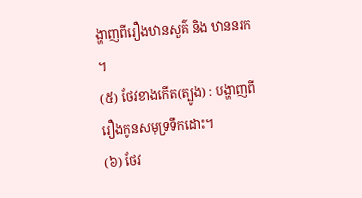ង្ហាញពីរឿងឋានសួគ៌ និង ឋាននរក ។
(៥) ថែវខាងកើត(ត្បូង) : បង្ហាញពីរឿងកូនសមុទ្រទឹកដោះ។
(៦) ថែវ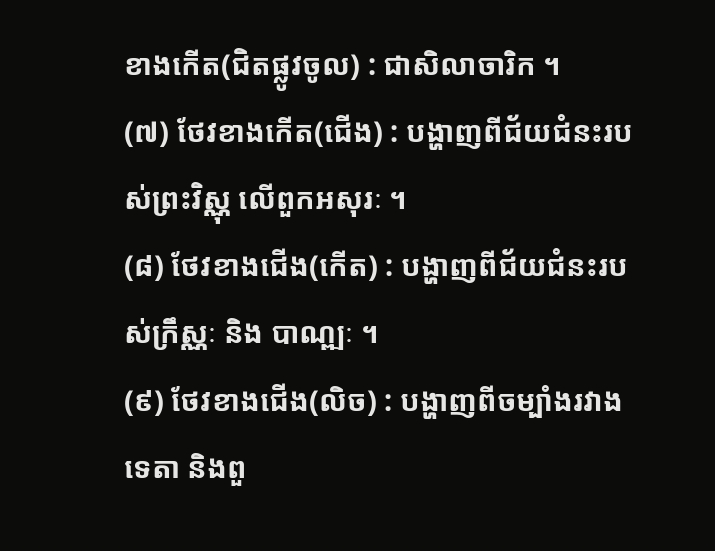ខាងកើត(ជិតផ្លូវចូល) : ជាសិលាចារិក ។
(៧) ថែវខាងកើត(ជើង) : បង្ហាញពីជ័យជំនះរបស់ព្រះវិស្ណុ លើពួកអសុរៈ ។
(៨) ថែវខាងជើង(កើត) : បង្ហាញពីជ័យជំនះរបស់ក្រឹស្ណៈ និង បាណ្ឍៈ ។
(៩) ថែវខាងជើង(លិច) : បង្ហាញពីចម្បាំងរវាងទេតា និងពួ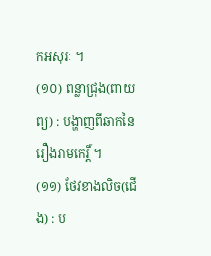កអសុរៈ ។
(១០) ពន្លាជ្រុង(ពាយព្យ) : បង្ហាញពីឆាកនៃរឿងរាមកេរិ៍្ត ។
(១១) ថែវខាងលិច(ជើង) : ប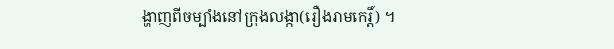ង្ហាញពីចម្បាំងនៅក្រុងលង្កា(រឿងរាមកេរិ៍្ត) ។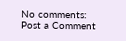No comments:
Post a Comment